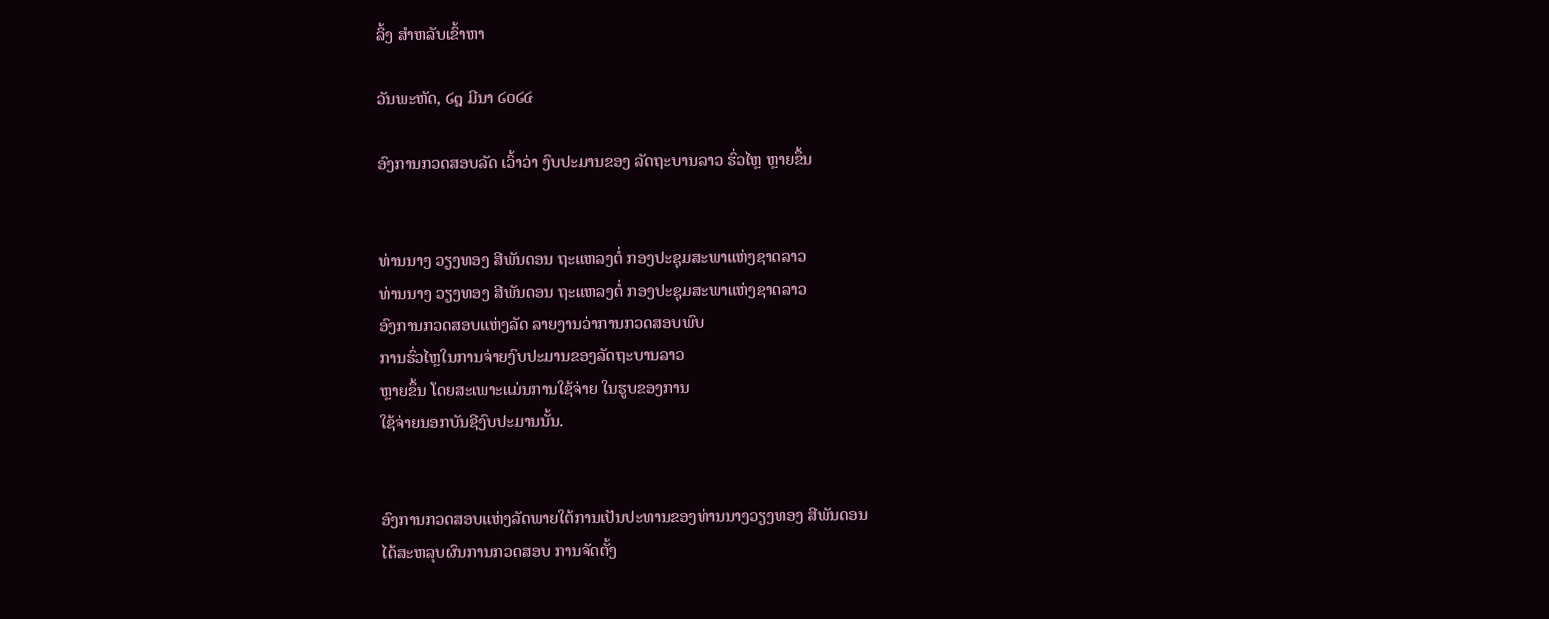ລິ້ງ ສຳຫລັບເຂົ້າຫາ

ວັນພະຫັດ, ໒໘ ມີນາ ໒໐໒໔

ອົງການກວດສອບລັດ ເວົ້າວ່າ ງົບປະມານຂອງ ລັດຖະບານລາວ ຮົ່ວໄຫຼ ຫຼາຍຂຶ້ນ


ທ່ານນາງ ວຽງທອງ ສີພັນດອນ ຖະແຫລງຕໍ່ ກອງປະຊຸມສະພາແຫ່ງຊາດລາວ
ທ່ານນາງ ວຽງທອງ ສີພັນດອນ ຖະແຫລງຕໍ່ ກອງປະຊຸມສະພາແຫ່ງຊາດລາວ
ອົງການກວດສອບແຫ່ງລັດ ລາຍງານວ່າການກວດສອບພົບ
ການຮົ່ວໄຫຼໃນການຈ່າຍງົບປະມານຂອງລັດຖະບານລາວ
ຫຼາຍຂຶ້ນ ໂດຍສະເພາະແມ່ນການໃຊ້ຈ່າຍ ໃນຮູບຂອງການ
ໃຊ້ຈ່າຍນອກບັນຊີງົບປະມານນັ້ນ.


ອົງການກວດສອບແຫ່ງລັດພາຍໃຕ້ການເປັນປະທານຂອງທ່ານນາງວຽງທອງ ສີພັນດອນ
ໄດ້ສະຫລຸບຜົນການກວດສອບ ການຈັດຕັ້ງ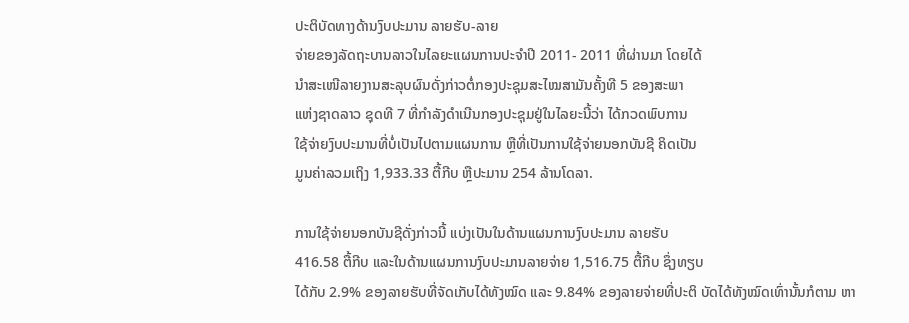ປະຕິບັດທາງດ້ານງົບປະມານ ລາຍຮັບ-ລາຍ
ຈ່າຍຂອງລັດຖະບານລາວໃນໄລຍະແຜນການປະຈໍາປີ 2011- 2011 ທີ່ຜ່ານມາ ໂດຍໄດ້
ນໍາສະເໜີລາຍງານສະລຸບຜົນດັ່ງກ່າວຕໍ່ກອງປະຊຸມສະໄໝສາມັນຄັ້ງທີ 5 ຂອງສະພາ
ແຫ່ງຊາດລາວ ຊຸດທີ 7 ທີ່ກໍາລັງດໍາເນີນກອງປະຊຸມຢູ່ໃນໄລຍະນີ້ວ່າ ໄດ້ກວດພົບການ
ໃຊ້ຈ່າຍງົບປະມານທີ່ບໍ່ເປັນໄປຕາມແຜນການ ຫຼືທີ່ເປັນການໃຊ້ຈ່າຍນອກບັນຊີ ຄິດເປັນ
ມູນຄ່າລວມເຖິງ 1,933.33 ຕື້ກີບ ຫຼືປະມານ 254 ລ້ານໂດລາ.

ການໃຊ້ຈ່າຍນອກບັນຊີດັ່ງກ່າວນີ້ ແບ່ງເປັນໃນດ້ານແຜນການງົບປະມານ ລາຍຮັບ
416.58 ຕື້ກີບ ແລະໃນດ້ານແຜນການງົບປະມານລາຍຈ່າຍ 1,516.75 ຕື້ກີບ ຊຶ່ງທຽບ
ໄດ້ກັບ 2.9% ຂອງລາຍຮັບທີ່ຈັດເກັບໄດ້ທັງໝົດ ແລະ 9.84% ຂອງລາຍຈ່າຍທີ່ປະຕິ ບັດໄດ້ທັງໝົດເທົ່ານັ້ນກໍຕາມ ຫາ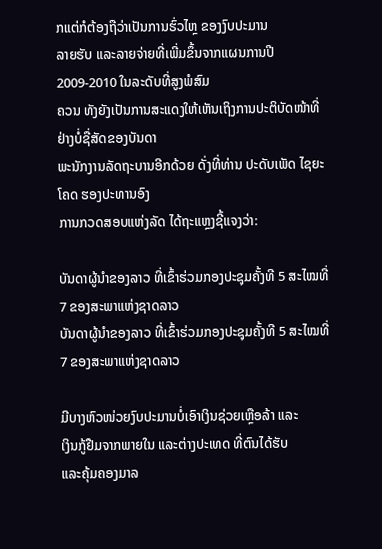ກແຕ່ກໍຕ້ອງຖືວ່າເປັນການຮົ່ວໄຫຼ ຂອງງົບປະມານ
ລາຍຮັບ ແລະລາຍຈ່າຍທີ່ເພີ່ມຂຶ້ນຈາກແຜນການປີ 2009-2010 ໃນລະດັບທີ່ສູງພໍສົມ
ຄວນ ທັງຍັງເປັນການສະແດງໃຫ້ເຫັນເຖິງການປະຕິບັດໜ້າທີ່ ຢ່າງບໍ່ຊື່ສັດຂອງບັນດາ
ພະນັກງານລັດຖະບານອີກດ້ວຍ ດັ່ງທີ່ທ່ານ ປະດັບເພັດ ໄຊຍະໂຄດ ຮອງປະທານອົງ
ການກວດສອບແຫ່ງລັດ ໄດ້ຖະແຫຼງຊີ້ແຈງວ່າ:

ບັນດາຜູ້ນໍາຂອງລາວ ທີ່ເຂົ້າຮ່ວມກອງປະຊຸມຄັ້ງທີ 5 ສະໄໝທີ່ 7 ຂອງສະພາແຫ່ງຊາດລາວ
ບັນດາຜູ້ນໍາຂອງລາວ ທີ່ເຂົ້າຮ່ວມກອງປະຊຸມຄັ້ງທີ 5 ສະໄໝທີ່ 7 ຂອງສະພາແຫ່ງຊາດລາວ

ມີບາງຫົວໜ່ວຍງົບປະມານບໍ່ເອົາເງິນຊ່ວຍເຫຼືອລ້າ ແລະ
ເງິນກູ້ຢືມຈາກພາຍໃນ ແລະຕ່າງປະເທດ ທີ່ຕົນໄດ້ຮັບ
ແລະຄຸ້ມຄອງມາລ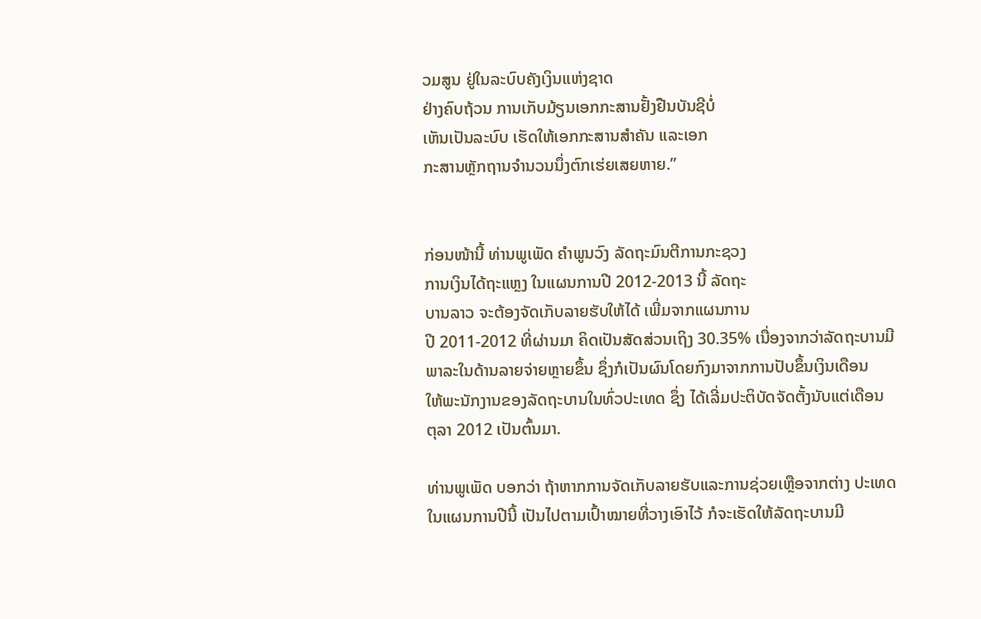ວມສູນ ຢູ່ໃນລະບົບຄັງເງິນແຫ່ງຊາດ
ຢ່າງຄົບຖ້ວນ ການເກັບມ້ຽນເອກກະສານຢັ້ງຢືນບັນຊີບໍ່
ເຫັນເປັນລະບົບ ເຮັດໃຫ້ເອກກະສານສໍາຄັນ ແລະເອກ
ກະສານຫຼັກຖານຈໍານວນນຶ່ງຕົກເຮ່ຍເສຍຫາຍ.”


ກ່ອນໜ້ານີ້ ທ່ານພູເພັດ ຄໍາພູນວົງ ລັດຖະມົນຕີການກະຊວງ
ການເງິນໄດ້ຖະແຫຼງ ໃນແຜນການປີ 2012-2013 ນີ້ ລັດຖະ
ບານລາວ ຈະຕ້ອງຈັດເກັບລາຍຮັບໃຫ້ໄດ້ ເພີ່ມຈາກແຜນການ
ປີ 2011-2012 ທີ່ຜ່ານມາ ຄິດເປັນສັດສ່ວນເຖິງ 30.35% ເນື່ອງຈາກວ່າລັດຖະບານມີ
ພາລະໃນດ້ານລາຍຈ່າຍຫຼາຍຂຶ້ນ ຊຶ່ງກໍເປັນຜົນໂດຍກົງມາຈາກການປັບຂຶ້ນເງິນເດືອນ
ໃຫ້ພະນັກງານຂອງລັດຖະບານໃນທົ່ວປະເທດ ຊຶ່ງ ໄດ້ເລີ່ມປະຕິບັດຈັດຕັ້ງນັບແຕ່ເດືອນ
ຕຸລາ 2012 ເປັນຕົ້ນມາ.

ທ່ານພູເພັດ ບອກວ່າ ຖ້າຫາກການຈັດເກັບລາຍຮັບແລະການຊ່ວຍເຫຼືອຈາກຕ່າງ ປະເທດ
ໃນແຜນການປີນີ້ ເປັນໄປຕາມເປົ້າໝາຍທີ່ວາງເອົາໄວ້ ກໍຈະເຮັດໃຫ້ລັດຖະບານມີ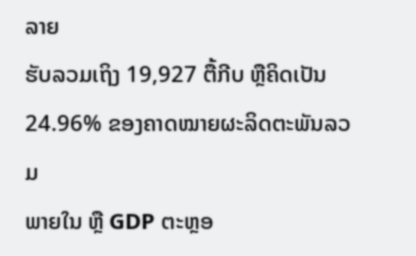ລາຍ
ຮັບລວມເຖິງ 19,927 ຕື້ກີບ ຫຼືຄິດເປັນ 24.96% ຂອງຄາດໝາຍຜະລິດຕະພັນລວມ
ພາຍໃນ ຫຼື GDP ຕະຫຼອ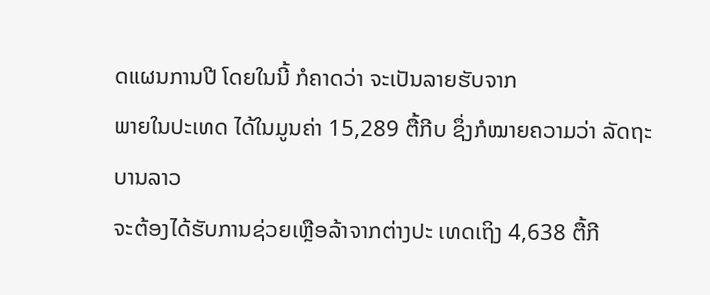ດແຜນການປີ ໂດຍໃນນີ້ ກໍຄາດວ່າ ຈະເປັນລາຍຮັບຈາກ
ພາຍໃນປະເທດ ໄດ້ໃນມູນຄ່າ 15,289 ຕື້ກີບ ຊຶ່ງກໍໝາຍຄວາມວ່າ ລັດຖະບານລາວ
ຈະຕ້ອງໄດ້ຮັບການຊ່ວຍເຫຼືອລ້າຈາກຕ່າງປະ ເທດເຖິງ 4,638 ຕື້ກີ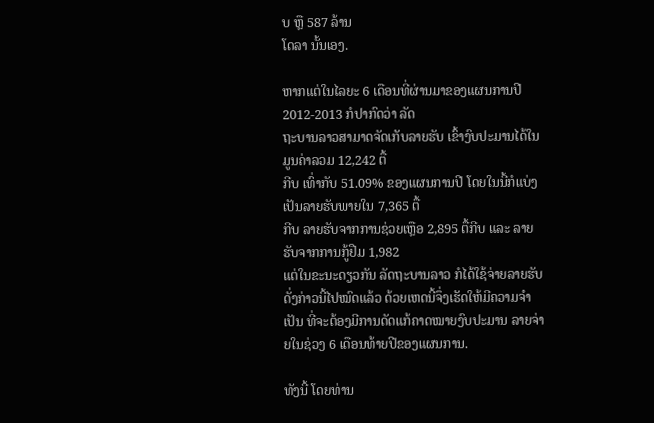ບ ຫຼື 587 ລ້ານ
ໂດລາ ນັ້ນເອງ.

ຫາກແຕ່ໃນໄລຍະ 6 ເດືອນທີ່ຜ່ານມາຂອງແຜນການປີ 2012-2013 ກໍປາກົດວ່າ ລັດ
ຖະບານລາວສາມາດຈັດເກັບລາຍຮັບ ເຂົ້າງົບປະມານໄດ້ໃນມູນຄ່າລວມ 12,242 ຕື້
ກີບ ເທົ່າກັບ 51.09% ຂອງແຜນການປີ ໂດຍໃນນີ້ກໍແບ່ງເປັນລາຍຮັບພາຍໃນ 7,365 ຕື້
ກີບ ລາຍຮັບຈາກການຊ່ວຍເຫຼືອ 2,895 ຕື້ກີບ ແລະ ລາຍຮັບຈາກການກູ້ຢືມ 1,982
ແຕ່ໃນຂະນະດຽວກັນ ລັດຖະບານລາວ ກໍໄດ້ໃຊ້ຈ່າຍລາຍຮັບດັ່ງກ່າວນີ້ໄປໝົດແລ້ວ ດ້ວຍເຫດນີ້ຈຶ່ງເຮັດໃຫ້ມີຄວາມຈໍາເປັນ ທີ່ຈະຕ້ອງມີການດັດແກ້ຄາດໝາຍງົບປະມານ ລາຍຈ່າຍໃນຊ່ວງ 6 ເດືອນທ້າຍປີຂອງແຜນການ.

ທັງນີ້ ໂດຍທ່ານ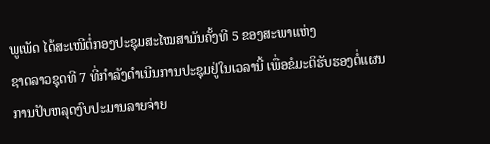ພູເພັດ ໄດ້ສະເໜີຕໍ່ກອງປະຊຸມສະໄໝສາມັນຄັ້ງທີ 5 ຂອງສະພາແຫ່ງ
ຊາດລາວຊຸດທີ 7 ທີ່ກໍາລັງດໍາເນີນການປະຊຸມຢູ່ໃນເວລານີ້ ເພື່ອຂໍມະຕິຮັບຮອງຕໍ່ແຜນ
ການປັບຫລຸດງົບປະມານລາຍຈ່າຍ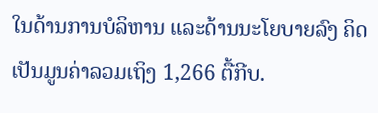ໃນດ້ານການບໍລິຫານ ແລະດ້ານນະໂຍບາຍລົງ ຄິດເປັນມູນຄ່າລວມເຖິງ 1,266 ຕື້ກີບ.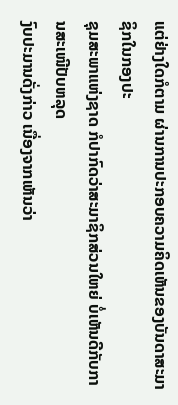ແຕ່ຢ່າງໃດກໍຕາມ ຜ່ານການປະກອບຄວາມຄິດເຫັນຂອງບັນດາສະມາຊິກໃນກອງປະ
ຊຸມສະພາແຫ່ງຊາດ ກໍປາກົດວ່າສະມາຊິກສ່ວນໃຫຍ່ ບໍ່ເຫັນດີກັບການສະເໜີປັບຫລຸດ
ງົບປະມານດັ່ງກ່າວ ເນື່ອງຈາກເຫັນວ່າ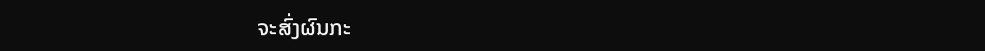ຈະສົ່ງຜົນກະ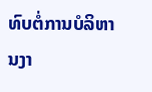ທົບຕໍ່ການບໍລິຫານງາ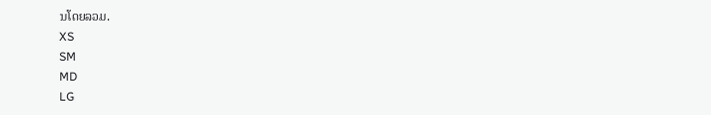ນໂດຍລວມ.
XS
SM
MD
LG